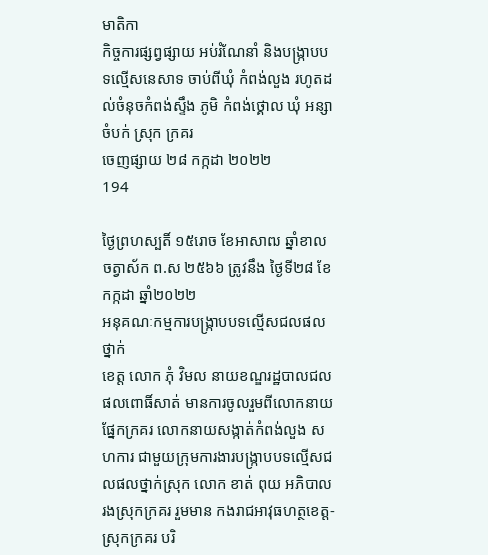មាតិកា
កិច្ចការផ្សព្វផ្សាយ អប់រំណែនាំ និងបង្រ្កាបបទល្មើសនេសាទ ចាប់ពីឃុំ កំពង់លួង រហូតដល់ចំនុចកំពង់ស្ទឹង ភូមិ កំពង់ថ្គោល ឃុំ អន្សាចំបក់ ស្រុក ក្រគរ
ចេញផ្សាយ ២៨ កក្កដា ២០២២
194

ថ្ងៃព្រហស្បតិ៍ ១៥រោច ខែអាសាឍ ឆ្នាំខាល ចត្វាស័ក ព.ស ២៥៦៦ ត្រូវនឹង ថ្ងៃទី២៨ ខែកក្កដា ឆ្នាំ២០២២
អនុគណៈកម្មការបង្ក្រាបបទល្មើសជលផលថ្នាក់
ខេត្ត លោក ភុំ វិមល នាយខណ្ឌរដ្ឋបាលជលផលពោធិ៍សាត់ មានការចូលរួមពីលោកនាយផ្នែកក្រគរ លោកនាយសង្កាត់កំពង់លួង សហការ ជាមួយក្រុមការងារបង្ក្រាបបទល្មើសជលផលថ្នាក់ស្រុក លោក ខាត់ ពុយ អភិបាលរងស្រុកក្រគរ រួមមាន កងរាជអាវុធហត្ថខេត្ដ-ស្រុកក្រគរ បរិ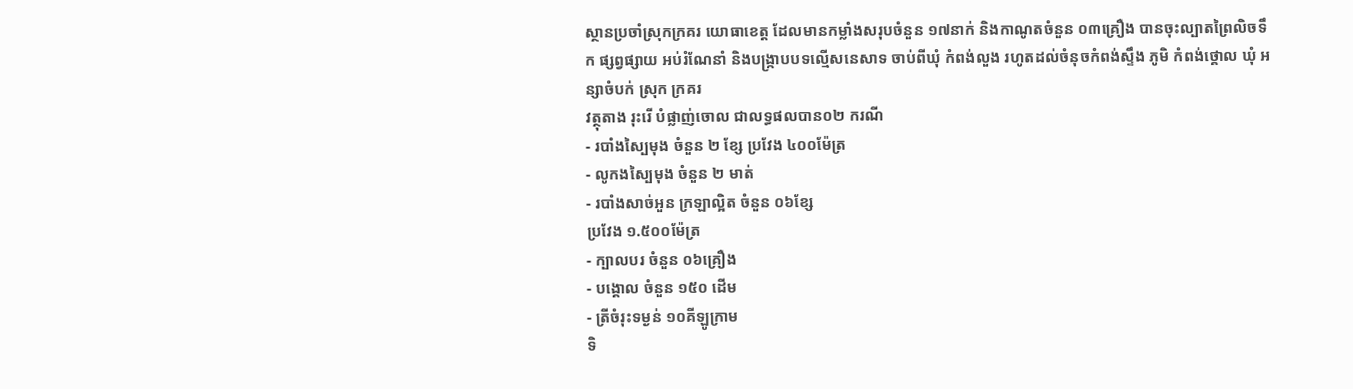ស្ថានប្រចាំស្រុកក្រគរ យោធាខេត្ដ ដែលមានកម្លាំងសរុបចំនួន ១៧នាក់ និងកាណូតចំនួន ០៣គ្រឿង បានចុះល្បាតព្រៃលិចទឹក ផ្សព្វផ្សាយ អប់រំណែនាំ និងបង្រ្កាបបទល្មើសនេសាទ ចាប់ពីឃុំ កំពង់លួង រហូតដល់ចំនុចកំពង់ស្ទឹង ភូមិ កំពង់ថ្គោល ឃុំ អន្សាចំបក់ ស្រុក ក្រគរ
វត្ថុតាង រុះរើ បំផ្លាញ់ចោល ជាលទ្ធផលបាន០២ ករណី
- របាំងស្បៃមុង ចំនួន ២ ខ្សែ ប្រវែង ៤០០ម៉ែត្រ
- លូកងស្បៃមុង ចំនួន ២ មាត់
- របាំងសាច់អួន ក្រឡាល្អិត ចំនួន ០៦ខ្សែ
ប្រវែង ១.៥០០ម៉ែត្រ
- ក្បាលបរ ចំនួន ០៦គ្រឿង
- បង្គោល ចំនួន ១៥០ ដើម
- ត្រីចំរុះទម្ងន់ ១០គីឡូក្រាម
ទិ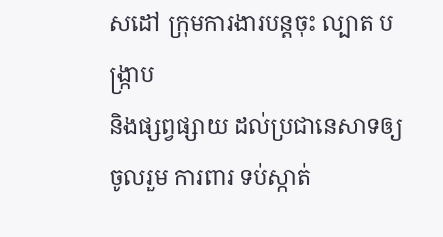សដៅ ក្រុមការងារបន្ដចុះ ល្បាត បង្ក្រាប
និងផ្សព្វផ្សាយ ដល់ប្រជានេសាទឲ្យចូលរួម ការពារ ទប់ស្កាត់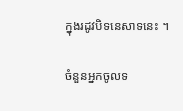ក្នុងរដូវបិទនេសាទនេះ ។

ចំនួនអ្នកចូលទ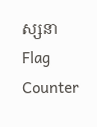ស្សនា
Flag Counter